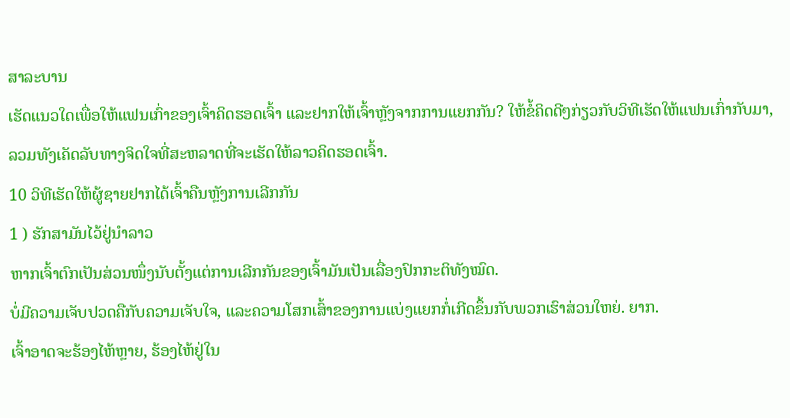ສາລະບານ
ເຮັດແນວໃດເພື່ອໃຫ້ແຟນເກົ່າຂອງເຈົ້າຄິດຮອດເຈົ້າ ແລະຢາກໃຫ້ເຈົ້າຫຼັງຈາກການແຍກກັນ? ໃຫ້ຂໍ້ຄິດດີໆກ່ຽວກັບວິທີເຮັດໃຫ້ແຟນເກົ່າກັບມາ, ລວມທັງເຄັດລັບທາງຈິດໃຈທີ່ສະຫລາດທີ່ຈະເຮັດໃຫ້ລາວຄິດຮອດເຈົ້າ.
10 ວິທີເຮັດໃຫ້ຜູ້ຊາຍຢາກໄດ້ເຈົ້າຄືນຫຼັງການເລີກກັນ
1 ) ຮັກສາມັນໄວ້ຢູ່ນຳລາວ
ຫາກເຈົ້າຕົກເປັນສ່ວນໜຶ່ງນັບຕັ້ງແຕ່ການເລີກກັນຂອງເຈົ້າມັນເປັນເລື່ອງປົກກະຕິທັງໝົດ.
ບໍ່ມີຄວາມເຈັບປວດຄືກັບຄວາມເຈັບໃຈ, ແລະຄວາມໂສກເສົ້າຂອງການແບ່ງແຍກກໍ່ເກີດຂຶ້ນກັບພວກເຮົາສ່ວນໃຫຍ່. ຍາກ.
ເຈົ້າອາດຈະຮ້ອງໄຫ້ຫຼາຍ, ຮ້ອງໄຫ້ຢູ່ໃນ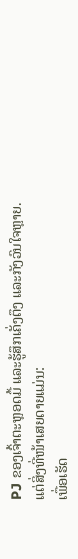PJ ຂອງເຈົ້າຕະຫຼອດມື້ ແລະຮູ້ສຶກເຄັ່ງຕຶງ ແລະກັງວົນໃຈຫຼາຍ.
ແຕ່ສິ່ງທີ່ໜ້າເສຍດາຍແມ່ນ:
ເພື່ອເຮັດ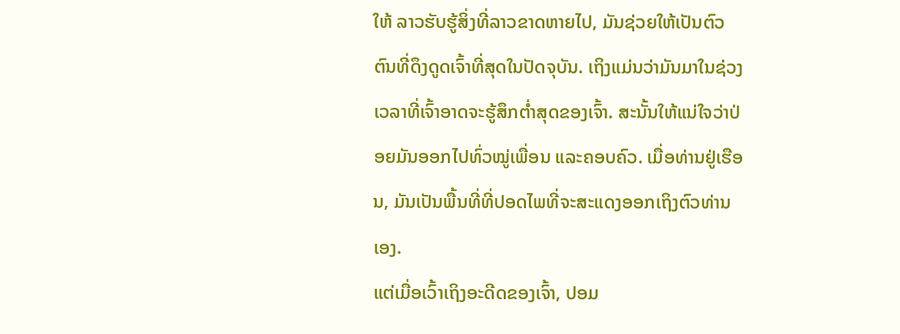ໃຫ້ ລາວຮັບຮູ້ສິ່ງທີ່ລາວຂາດຫາຍໄປ, ມັນຊ່ວຍໃຫ້ເປັນຕົວຕົນທີ່ດຶງດູດເຈົ້າທີ່ສຸດໃນປັດຈຸບັນ. ເຖິງແມ່ນວ່າມັນມາໃນຊ່ວງເວລາທີ່ເຈົ້າອາດຈະຮູ້ສຶກຕໍ່າສຸດຂອງເຈົ້າ. ສະນັ້ນໃຫ້ແນ່ໃຈວ່າປ່ອຍມັນອອກໄປທົ່ວໝູ່ເພື່ອນ ແລະຄອບຄົວ. ເມື່ອທ່ານຢູ່ເຮືອນ, ມັນເປັນພື້ນທີ່ທີ່ປອດໄພທີ່ຈະສະແດງອອກເຖິງຕົວທ່ານເອງ.
ແຕ່ເມື່ອເວົ້າເຖິງອະດີດຂອງເຈົ້າ, ປອມ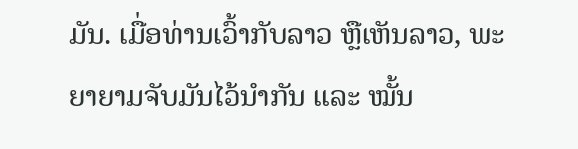ມັນ. ເມື່ອທ່ານເວົ້າກັບລາວ ຫຼືເຫັນລາວ, ພະຍາຍາມຈັບມັນໄວ້ນໍາກັນ ແລະ ໝັ້ນ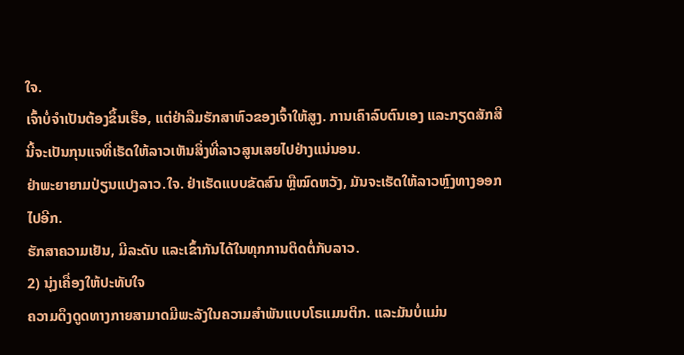ໃຈ.
ເຈົ້າບໍ່ຈຳເປັນຕ້ອງຂຶ້ນເຮືອ, ແຕ່ຢ່າລືມຮັກສາຫົວຂອງເຈົ້າໃຫ້ສູງ. ການເຄົາລົບຕົນເອງ ແລະກຽດສັກສີນີ້ຈະເປັນກຸນແຈທີ່ເຮັດໃຫ້ລາວເຫັນສິ່ງທີ່ລາວສູນເສຍໄປຢ່າງແນ່ນອນ.
ຢ່າພະຍາຍາມປ່ຽນແປງລາວ.ໃຈ. ຢ່າເຮັດແບບຂັດສົນ ຫຼືໝົດຫວັງ, ມັນຈະເຮັດໃຫ້ລາວຫຼົງທາງອອກໄປອີກ.
ຮັກສາຄວາມເຢັນ, ມີລະດັບ ແລະເຂົ້າກັນໄດ້ໃນທຸກການຕິດຕໍ່ກັບລາວ.
2) ນຸ່ງເຄື່ອງໃຫ້ປະທັບໃຈ
ຄວາມດຶງດູດທາງກາຍສາມາດມີພະລັງໃນຄວາມສຳພັນແບບໂຣແມນຕິກ. ແລະມັນບໍ່ແມ່ນ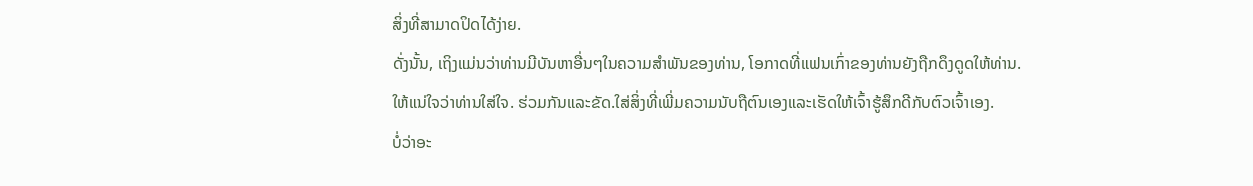ສິ່ງທີ່ສາມາດປິດໄດ້ງ່າຍ.
ດັ່ງນັ້ນ, ເຖິງແມ່ນວ່າທ່ານມີບັນຫາອື່ນໆໃນຄວາມສໍາພັນຂອງທ່ານ, ໂອກາດທີ່ແຟນເກົ່າຂອງທ່ານຍັງຖືກດຶງດູດໃຫ້ທ່ານ.
ໃຫ້ແນ່ໃຈວ່າທ່ານໃສ່ໃຈ. ຮ່ວມກັນແລະຂັດ.ໃສ່ສິ່ງທີ່ເພີ່ມຄວາມນັບຖືຕົນເອງແລະເຮັດໃຫ້ເຈົ້າຮູ້ສຶກດີກັບຕົວເຈົ້າເອງ.
ບໍ່ວ່າອະ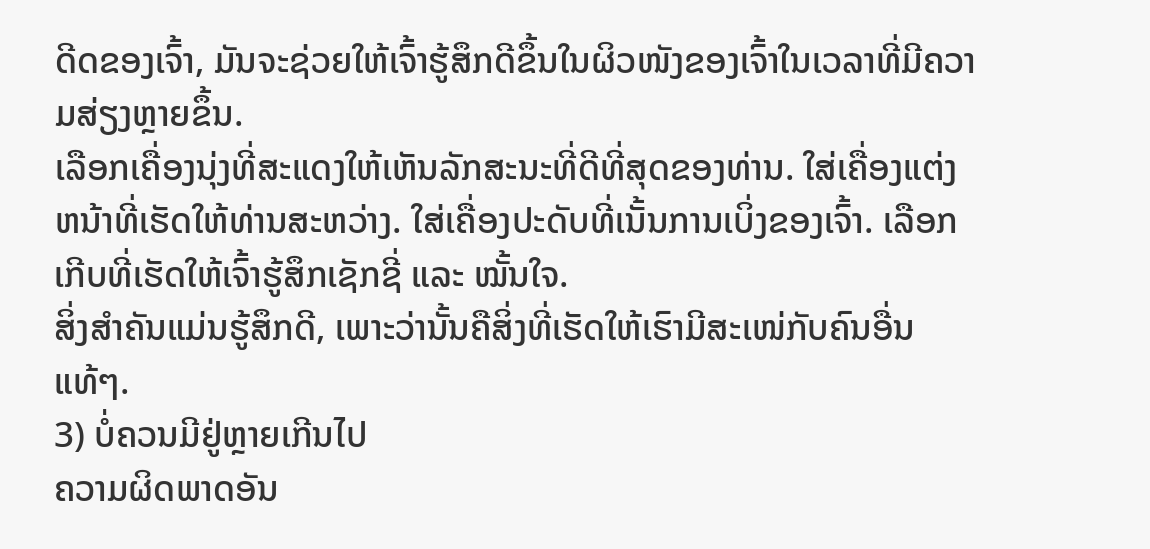ດີດຂອງເຈົ້າ, ມັນຈະຊ່ວຍໃຫ້ເຈົ້າຮູ້ສຶກດີຂຶ້ນໃນຜິວໜັງຂອງເຈົ້າໃນເວລາທີ່ມີຄວາມສ່ຽງຫຼາຍຂຶ້ນ.
ເລືອກເຄື່ອງນຸ່ງທີ່ສະແດງໃຫ້ເຫັນລັກສະນະທີ່ດີທີ່ສຸດຂອງທ່ານ. ໃສ່ເຄື່ອງແຕ່ງຫນ້າທີ່ເຮັດໃຫ້ທ່ານສະຫວ່າງ. ໃສ່ເຄື່ອງປະດັບທີ່ເນັ້ນການເບິ່ງຂອງເຈົ້າ. ເລືອກເກີບທີ່ເຮັດໃຫ້ເຈົ້າຮູ້ສຶກເຊັກຊີ່ ແລະ ໝັ້ນໃຈ.
ສິ່ງສຳຄັນແມ່ນຮູ້ສຶກດີ, ເພາະວ່ານັ້ນຄືສິ່ງທີ່ເຮັດໃຫ້ເຮົາມີສະເໜ່ກັບຄົນອື່ນແທ້ໆ.
3) ບໍ່ຄວນມີຢູ່ຫຼາຍເກີນໄປ
ຄວາມຜິດພາດອັນ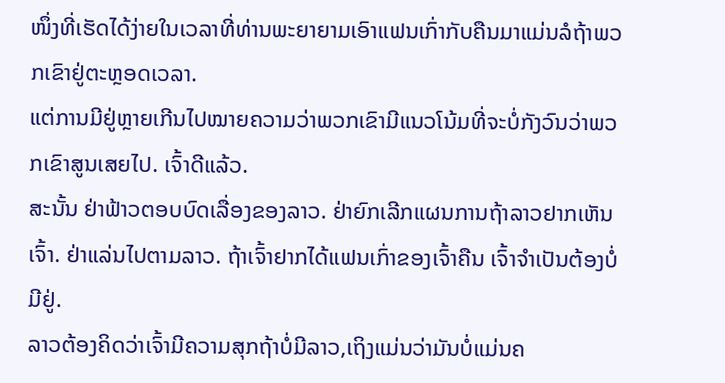ໜຶ່ງທີ່ເຮັດໄດ້ງ່າຍໃນເວລາທີ່ທ່ານພະຍາຍາມເອົາແຟນເກົ່າກັບຄືນມາແມ່ນລໍຖ້າພວກເຂົາຢູ່ຕະຫຼອດເວລາ.
ແຕ່ການມີຢູ່ຫຼາຍເກີນໄປໝາຍຄວາມວ່າພວກເຂົາມີແນວໂນ້ມທີ່ຈະບໍ່ກັງວົນວ່າພວກເຂົາສູນເສຍໄປ. ເຈົ້າດີແລ້ວ.
ສະນັ້ນ ຢ່າຟ້າວຕອບບົດເລື່ອງຂອງລາວ. ຢ່າຍົກເລີກແຜນການຖ້າລາວຢາກເຫັນເຈົ້າ. ຢ່າແລ່ນໄປຕາມລາວ. ຖ້າເຈົ້າຢາກໄດ້ແຟນເກົ່າຂອງເຈົ້າຄືນ ເຈົ້າຈໍາເປັນຕ້ອງບໍ່ມີຢູ່.
ລາວຕ້ອງຄິດວ່າເຈົ້າມີຄວາມສຸກຖ້າບໍ່ມີລາວ,ເຖິງແມ່ນວ່າມັນບໍ່ແມ່ນຄ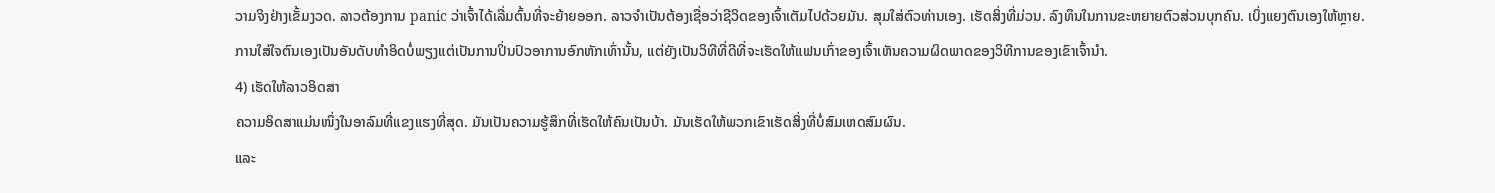ວາມຈິງຢ່າງເຂັ້ມງວດ. ລາວຕ້ອງການ panic ວ່າເຈົ້າໄດ້ເລີ່ມຕົ້ນທີ່ຈະຍ້າຍອອກ. ລາວຈໍາເປັນຕ້ອງເຊື່ອວ່າຊີວິດຂອງເຈົ້າເຕັມໄປດ້ວຍມັນ. ສຸມໃສ່ຕົວທ່ານເອງ. ເຮັດສິ່ງທີ່ມ່ວນ. ລົງທຶນໃນການຂະຫຍາຍຕົວສ່ວນບຸກຄົນ. ເບິ່ງແຍງຕົນເອງໃຫ້ຫຼາຍ.
ການໃສ່ໃຈຕົນເອງເປັນອັນດັບທຳອິດບໍ່ພຽງແຕ່ເປັນການປິ່ນປົວອາການອົກຫັກເທົ່ານັ້ນ, ແຕ່ຍັງເປັນວິທີທີ່ດີທີ່ຈະເຮັດໃຫ້ແຟນເກົ່າຂອງເຈົ້າເຫັນຄວາມຜິດພາດຂອງວິທີການຂອງເຂົາເຈົ້ານຳ.
4) ເຮັດໃຫ້ລາວອິດສາ
ຄວາມອິດສາແມ່ນໜຶ່ງໃນອາລົມທີ່ແຂງແຮງທີ່ສຸດ. ມັນເປັນຄວາມຮູ້ສຶກທີ່ເຮັດໃຫ້ຄົນເປັນບ້າ. ມັນເຮັດໃຫ້ພວກເຂົາເຮັດສິ່ງທີ່ບໍ່ສົມເຫດສົມຜົນ.
ແລະ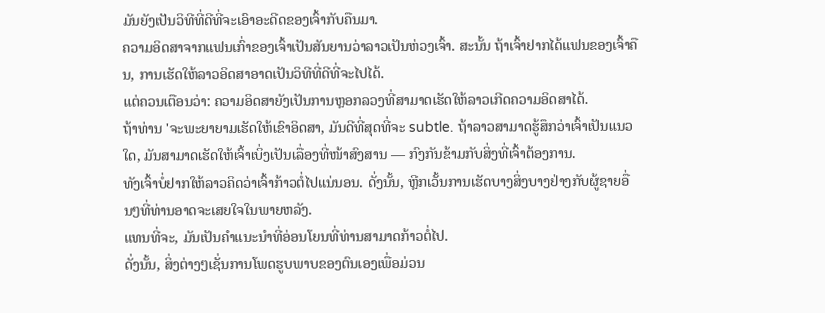ມັນຍັງເປັນວິທີທີ່ດີທີ່ຈະເອົາອະດີດຂອງເຈົ້າກັບຄືນມາ.
ຄວາມອິດສາຈາກແຟນເກົ່າຂອງເຈົ້າເປັນສັນຍານວ່າລາວເປັນຫ່ວງເຈົ້າ. ສະນັ້ນ ຖ້າເຈົ້າຢາກໄດ້ແຟນຂອງເຈົ້າຄືນ, ການເຮັດໃຫ້ລາວອິດສາອາດເປັນວິທີທີ່ດີທີ່ຈະໄປໄດ້.
ແຕ່ຄວນເຕືອນວ່າ: ຄວາມອິດສາຍັງເປັນການຫຼອກລວງທີ່ສາມາດເຮັດໃຫ້ລາວເກີດຄວາມອິດສາໄດ້.
ຖ້າທ່ານ 'ຈະພະຍາຍາມເຮັດໃຫ້ເຂົາອິດສາ, ມັນດີທີ່ສຸດທີ່ຈະ subtle. ຖ້າລາວສາມາດຮູ້ສຶກວ່າເຈົ້າເປັນແນວໃດ, ມັນສາມາດເຮັດໃຫ້ເຈົ້າເບິ່ງເປັນເລື່ອງທີ່ໜ້າສົງສານ — ກົງກັນຂ້າມກັບສິ່ງທີ່ເຈົ້າຕ້ອງການ.
ທັງເຈົ້າບໍ່ຢາກໃຫ້ລາວຄິດວ່າເຈົ້າກ້າວຕໍ່ໄປແນ່ນອນ. ດັ່ງນັ້ນ, ຫຼີກເວັ້ນການເຮັດບາງສິ່ງບາງຢ່າງກັບຜູ້ຊາຍອື່ນໆທີ່ທ່ານອາດຈະເສຍໃຈໃນພາຍຫລັງ.
ແທນທີ່ຈະ, ມັນເປັນຄໍາແນະນໍາທີ່ອ່ອນໂຍນທີ່ທ່ານສາມາດກ້າວຕໍ່ໄປ.
ດັ່ງນັ້ນ, ສິ່ງຕ່າງໆເຊັ່ນການໂພດຮູບພາບຂອງຕົນເອງເພື່ອມ່ວນ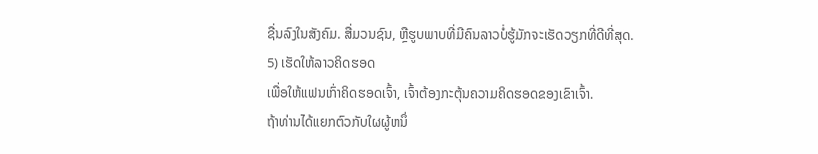ຊື່ນລົງໃນສັງຄົມ. ສື່ມວນຊົນ, ຫຼືຮູບພາບທີ່ມີຄົນລາວບໍ່ຮູ້ມັກຈະເຮັດວຽກທີ່ດີທີ່ສຸດ.
5) ເຮັດໃຫ້ລາວຄິດຮອດ
ເພື່ອໃຫ້ແຟນເກົ່າຄິດຮອດເຈົ້າ, ເຈົ້າຕ້ອງກະຕຸ້ນຄວາມຄິດຮອດຂອງເຂົາເຈົ້າ.
ຖ້າທ່ານໄດ້ແຍກຕົວກັບໃຜຜູ້ຫນຶ່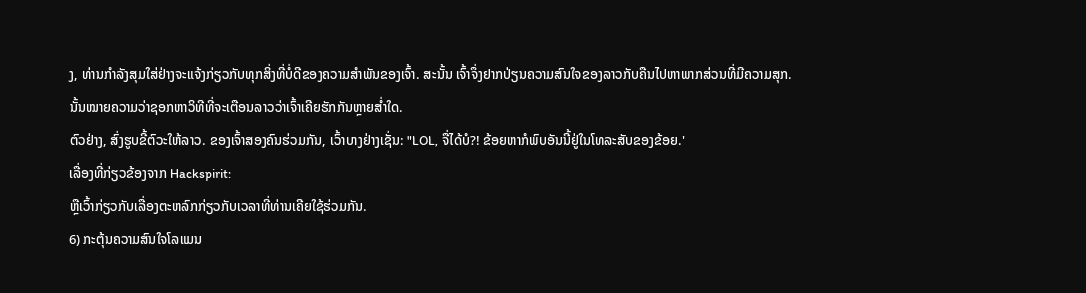ງ, ທ່ານກໍາລັງສຸມໃສ່ຢ່າງຈະແຈ້ງກ່ຽວກັບທຸກສິ່ງທີ່ບໍ່ດີຂອງຄວາມສໍາພັນຂອງເຈົ້າ. ສະນັ້ນ ເຈົ້າຈຶ່ງຢາກປ່ຽນຄວາມສົນໃຈຂອງລາວກັບຄືນໄປຫາພາກສ່ວນທີ່ມີຄວາມສຸກ.
ນັ້ນໝາຍຄວາມວ່າຊອກຫາວິທີທີ່ຈະເຕືອນລາວວ່າເຈົ້າເຄີຍຮັກກັນຫຼາຍສໍ່າໃດ.
ຕົວຢ່າງ, ສົ່ງຮູບຂີ້ຕົວະໃຫ້ລາວ. ຂອງເຈົ້າສອງຄົນຮ່ວມກັນ, ເວົ້າບາງຢ່າງເຊັ່ນ: "LOL, ຈື່ໄດ້ບໍ?! ຂ້ອຍຫາກໍພົບອັນນີ້ຢູ່ໃນໂທລະສັບຂອງຂ້ອຍ.'
ເລື່ອງທີ່ກ່ຽວຂ້ອງຈາກ Hackspirit:
ຫຼືເວົ້າກ່ຽວກັບເລື່ອງຕະຫລົກກ່ຽວກັບເວລາທີ່ທ່ານເຄີຍໃຊ້ຮ່ວມກັນ.
6) ກະຕຸ້ນຄວາມສົນໃຈໂລແມນ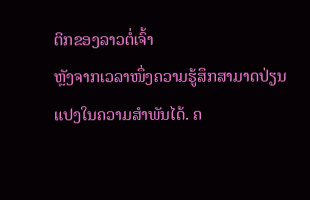ຕິກຂອງລາວຕໍ່ເຈົ້າ
ຫຼັງຈາກເວລາໜຶ່ງຄວາມຮູ້ສຶກສາມາດປ່ຽນແປງໃນຄວາມສຳພັນໄດ້. ຄ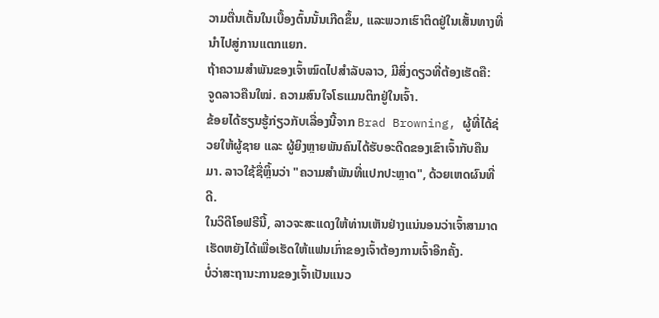ວາມຕື່ນເຕັ້ນໃນເບື້ອງຕົ້ນນັ້ນເກີດຂຶ້ນ, ແລະພວກເຮົາຕິດຢູ່ໃນເສັ້ນທາງທີ່ນໍາໄປສູ່ການແຕກແຍກ.
ຖ້າຄວາມສຳພັນຂອງເຈົ້າໝົດໄປສຳລັບລາວ, ມີສິ່ງດຽວທີ່ຕ້ອງເຮັດຄື:
ຈູດລາວຄືນໃໝ່. ຄວາມສົນໃຈໂຣແມນຕິກຢູ່ໃນເຈົ້າ.
ຂ້ອຍໄດ້ຮຽນຮູ້ກ່ຽວກັບເລື່ອງນີ້ຈາກ Brad Browning, ຜູ້ທີ່ໄດ້ຊ່ວຍໃຫ້ຜູ້ຊາຍ ແລະ ຜູ້ຍິງຫຼາຍພັນຄົນໄດ້ຮັບອະດີດຂອງເຂົາເຈົ້າກັບຄືນມາ. ລາວໃຊ້ຊື່ຫຼິ້ນວ່າ "ຄວາມສຳພັນທີ່ແປກປະຫຼາດ", ດ້ວຍເຫດຜົນທີ່ດີ.
ໃນວິດີໂອຟຣີນີ້, ລາວຈະສະແດງໃຫ້ທ່ານເຫັນຢ່າງແນ່ນອນວ່າເຈົ້າສາມາດເຮັດຫຍັງໄດ້ເພື່ອເຮັດໃຫ້ແຟນເກົ່າຂອງເຈົ້າຕ້ອງການເຈົ້າອີກຄັ້ງ.
ບໍ່ວ່າສະຖານະການຂອງເຈົ້າເປັນແນວ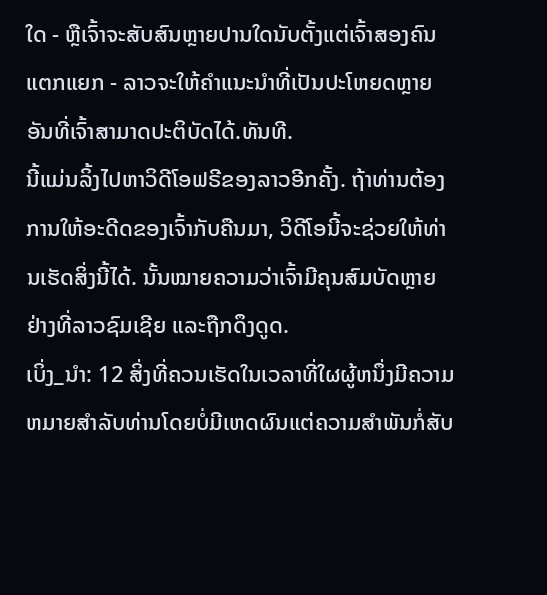ໃດ - ຫຼືເຈົ້າຈະສັບສົນຫຼາຍປານໃດນັບຕັ້ງແຕ່ເຈົ້າສອງຄົນແຕກແຍກ - ລາວຈະໃຫ້ຄໍາແນະນໍາທີ່ເປັນປະໂຫຍດຫຼາຍອັນທີ່ເຈົ້າສາມາດປະຕິບັດໄດ້.ທັນທີ.
ນີ້ແມ່ນລິ້ງໄປຫາວິດີໂອຟຣີຂອງລາວອີກຄັ້ງ. ຖ້າທ່ານຕ້ອງການໃຫ້ອະດີດຂອງເຈົ້າກັບຄືນມາ, ວິດີໂອນີ້ຈະຊ່ວຍໃຫ້ທ່ານເຮັດສິ່ງນີ້ໄດ້. ນັ້ນໝາຍຄວາມວ່າເຈົ້າມີຄຸນສົມບັດຫຼາຍຢ່າງທີ່ລາວຊົມເຊີຍ ແລະຖືກດຶງດູດ.
ເບິ່ງ_ນຳ: 12 ສິ່ງທີ່ຄວນເຮັດໃນເວລາທີ່ໃຜຜູ້ຫນຶ່ງມີຄວາມຫມາຍສໍາລັບທ່ານໂດຍບໍ່ມີເຫດຜົນແຕ່ຄວາມສຳພັນກໍ່ສັບ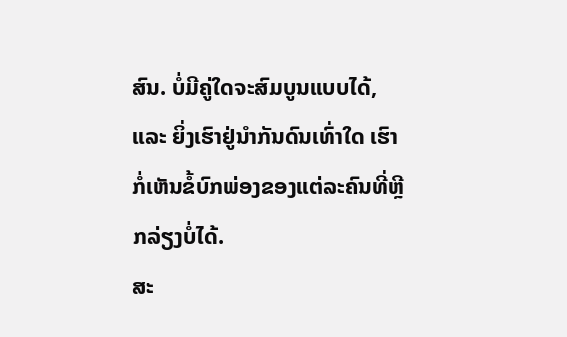ສົນ. ບໍ່ມີຄູ່ໃດຈະສົມບູນແບບໄດ້, ແລະ ຍິ່ງເຮົາຢູ່ນຳກັນດົນເທົ່າໃດ ເຮົາກໍ່ເຫັນຂໍ້ບົກພ່ອງຂອງແຕ່ລະຄົນທີ່ຫຼີກລ່ຽງບໍ່ໄດ້.
ສະ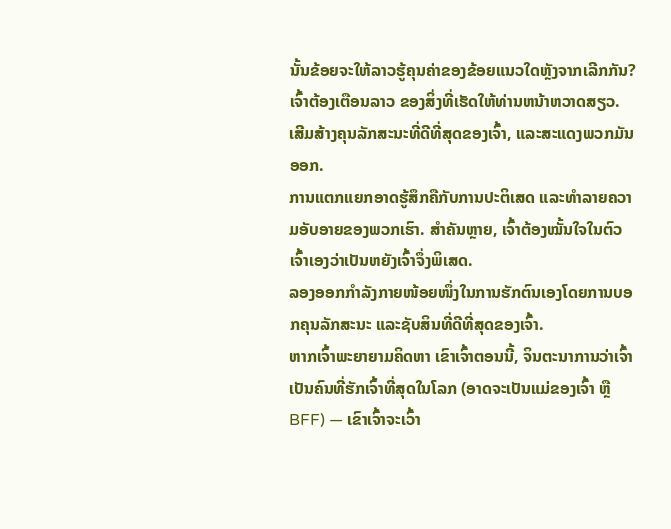ນັ້ນຂ້ອຍຈະໃຫ້ລາວຮູ້ຄຸນຄ່າຂອງຂ້ອຍແນວໃດຫຼັງຈາກເລີກກັນ?
ເຈົ້າຕ້ອງເຕືອນລາວ ຂອງສິ່ງທີ່ເຮັດໃຫ້ທ່ານຫນ້າຫວາດສຽວ. ເສີມສ້າງຄຸນລັກສະນະທີ່ດີທີ່ສຸດຂອງເຈົ້າ, ແລະສະແດງພວກມັນອອກ.
ການແຕກແຍກອາດຮູ້ສຶກຄືກັບການປະຕິເສດ ແລະທຳລາຍຄວາມອັບອາຍຂອງພວກເຮົາ. ສຳຄັນຫຼາຍ, ເຈົ້າຕ້ອງໝັ້ນໃຈໃນຕົວເຈົ້າເອງວ່າເປັນຫຍັງເຈົ້າຈຶ່ງພິເສດ.
ລອງອອກກຳລັງກາຍໜ້ອຍໜຶ່ງໃນການຮັກຕົນເອງໂດຍການບອກຄຸນລັກສະນະ ແລະຊັບສິນທີ່ດີທີ່ສຸດຂອງເຈົ້າ.
ຫາກເຈົ້າພະຍາຍາມຄິດຫາ ເຂົາເຈົ້າຕອນນີ້, ຈິນຕະນາການວ່າເຈົ້າເປັນຄົນທີ່ຮັກເຈົ້າທີ່ສຸດໃນໂລກ (ອາດຈະເປັນແມ່ຂອງເຈົ້າ ຫຼື BFF) — ເຂົາເຈົ້າຈະເວົ້າ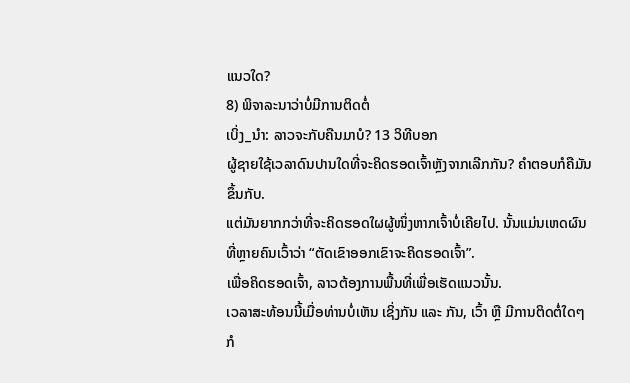ແນວໃດ?
8) ພິຈາລະນາວ່າບໍ່ມີການຕິດຕໍ່
ເບິ່ງ_ນຳ: ລາວຈະກັບຄືນມາບໍ? 13 ວິທີບອກ
ຜູ້ຊາຍໃຊ້ເວລາດົນປານໃດທີ່ຈະຄິດຮອດເຈົ້າຫຼັງຈາກເລີກກັນ? ຄຳຕອບກໍຄືມັນຂຶ້ນກັບ.
ແຕ່ມັນຍາກກວ່າທີ່ຈະຄິດຮອດໃຜຜູ້ໜຶ່ງຫາກເຈົ້າບໍ່ເຄີຍໄປ. ນັ້ນແມ່ນເຫດຜົນທີ່ຫຼາຍຄົນເວົ້າວ່າ “ຕັດເຂົາອອກເຂົາຈະຄິດຮອດເຈົ້າ”.
ເພື່ອຄິດຮອດເຈົ້າ, ລາວຕ້ອງການພື້ນທີ່ເພື່ອເຮັດແນວນັ້ນ.
ເວລາສະທ້ອນນີ້ເມື່ອທ່ານບໍ່ເຫັນ ເຊິ່ງກັນ ແລະ ກັນ, ເວົ້າ ຫຼື ມີການຕິດຕໍ່ໃດໆກໍ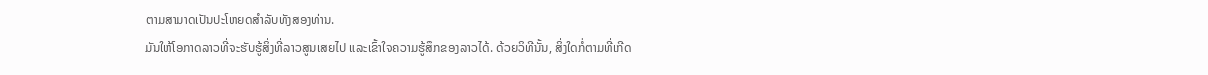ຕາມສາມາດເປັນປະໂຫຍດສຳລັບທັງສອງທ່ານ.
ມັນໃຫ້ໂອກາດລາວທີ່ຈະຮັບຮູ້ສິ່ງທີ່ລາວສູນເສຍໄປ ແລະເຂົ້າໃຈຄວາມຮູ້ສຶກຂອງລາວໄດ້. ດ້ວຍວິທີນັ້ນ, ສິ່ງໃດກໍ່ຕາມທີ່ເກີດ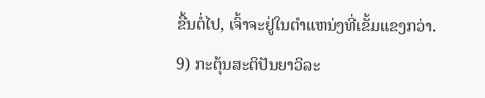ຂື້ນຕໍ່ໄປ, ເຈົ້າຈະຢູ່ໃນຕໍາແຫນ່ງທີ່ເຂັ້ມແຂງກວ່າ.
9) ກະຕຸ້ນສະຕິປັນຍາວິລະ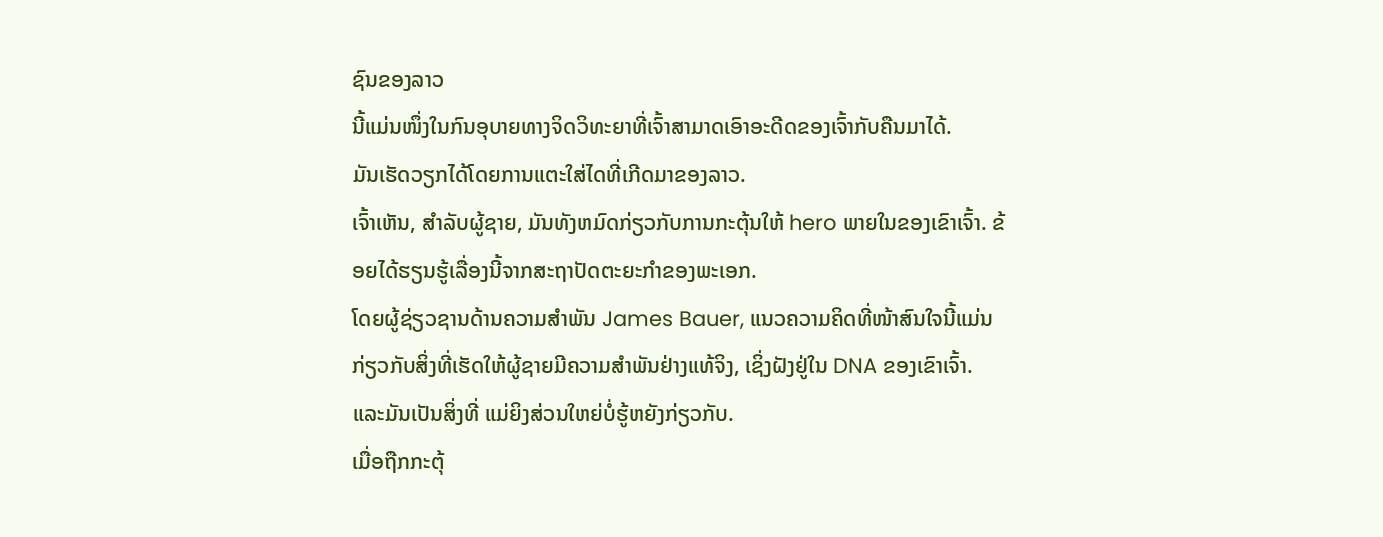ຊົນຂອງລາວ
ນີ້ແມ່ນໜຶ່ງໃນກົນອຸບາຍທາງຈິດວິທະຍາທີ່ເຈົ້າສາມາດເອົາອະດີດຂອງເຈົ້າກັບຄືນມາໄດ້.
ມັນເຮັດວຽກໄດ້ໂດຍການແຕະໃສ່ໄດທີ່ເກີດມາຂອງລາວ.
ເຈົ້າເຫັນ, ສໍາລັບຜູ້ຊາຍ, ມັນທັງຫມົດກ່ຽວກັບການກະຕຸ້ນໃຫ້ hero ພາຍໃນຂອງເຂົາເຈົ້າ. ຂ້ອຍໄດ້ຮຽນຮູ້ເລື່ອງນີ້ຈາກສະຖາປັດຕະຍະກຳຂອງພະເອກ.
ໂດຍຜູ້ຊ່ຽວຊານດ້ານຄວາມສຳພັນ James Bauer, ແນວຄວາມຄິດທີ່ໜ້າສົນໃຈນີ້ແມ່ນກ່ຽວກັບສິ່ງທີ່ເຮັດໃຫ້ຜູ້ຊາຍມີຄວາມສໍາພັນຢ່າງແທ້ຈິງ, ເຊິ່ງຝັງຢູ່ໃນ DNA ຂອງເຂົາເຈົ້າ.
ແລະມັນເປັນສິ່ງທີ່ ແມ່ຍິງສ່ວນໃຫຍ່ບໍ່ຮູ້ຫຍັງກ່ຽວກັບ.
ເມື່ອຖືກກະຕຸ້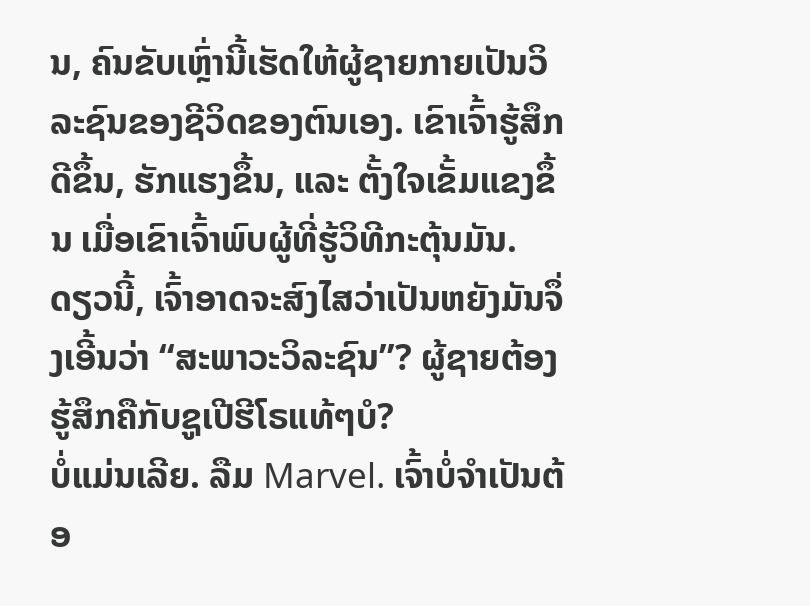ນ, ຄົນຂັບເຫຼົ່ານີ້ເຮັດໃຫ້ຜູ້ຊາຍກາຍເປັນວິລະຊົນຂອງຊີວິດຂອງຕົນເອງ. ເຂົາເຈົ້າຮູ້ສຶກດີຂຶ້ນ, ຮັກແຮງຂຶ້ນ, ແລະ ຕັ້ງໃຈເຂັ້ມແຂງຂຶ້ນ ເມື່ອເຂົາເຈົ້າພົບຜູ້ທີ່ຮູ້ວິທີກະຕຸ້ນມັນ.
ດຽວນີ້, ເຈົ້າອາດຈະສົງໄສວ່າເປັນຫຍັງມັນຈຶ່ງເອີ້ນວ່າ “ສະພາວະວິລະຊົນ”? ຜູ້ຊາຍຕ້ອງຮູ້ສຶກຄືກັບຊູເປີຮີໂຣແທ້ໆບໍ?
ບໍ່ແມ່ນເລີຍ. ລືມ Marvel. ເຈົ້າບໍ່ຈຳເປັນຕ້ອ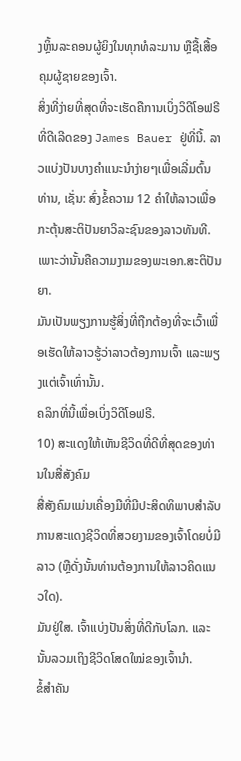ງຫຼິ້ນລະຄອນຜູ້ຍິງໃນທຸກທໍລະມານ ຫຼືຊື້ເສື້ອຄຸມຜູ້ຊາຍຂອງເຈົ້າ.
ສິ່ງທີ່ງ່າຍທີ່ສຸດທີ່ຈະເຮັດຄືການເບິ່ງວິດີໂອຟຣີທີ່ດີເລີດຂອງ James Bauer ຢູ່ທີ່ນີ້. ລາວແບ່ງປັນບາງຄໍາແນະນໍາງ່າຍໆເພື່ອເລີ່ມຕົ້ນທ່ານ, ເຊັ່ນ: ສົ່ງຂໍ້ຄວາມ 12 ຄໍາໃຫ້ລາວເພື່ອກະຕຸ້ນສະຕິປັນຍາວິລະຊົນຂອງລາວທັນທີ.
ເພາະວ່ານັ້ນຄືຄວາມງາມຂອງພະເອກ.ສະຕິປັນຍາ.
ມັນເປັນພຽງການຮູ້ສິ່ງທີ່ຖືກຕ້ອງທີ່ຈະເວົ້າເພື່ອເຮັດໃຫ້ລາວຮູ້ວ່າລາວຕ້ອງການເຈົ້າ ແລະພຽງແຕ່ເຈົ້າເທົ່ານັ້ນ.
ຄລິກທີ່ນີ້ເພື່ອເບິ່ງວິດີໂອຟຣີ.
10) ສະແດງໃຫ້ເຫັນຊີວິດທີ່ດີທີ່ສຸດຂອງທ່ານໃນສື່ສັງຄົມ
ສື່ສັງຄົມແມ່ນເຄື່ອງມືທີ່ມີປະສິດທິພາບສໍາລັບການສະແດງຊີວິດທີ່ສວຍງາມຂອງເຈົ້າໂດຍບໍ່ມີລາວ (ຫຼືດັ່ງນັ້ນທ່ານຕ້ອງການໃຫ້ລາວຄິດແນວໃດ).
ມັນຢູ່ໃສ. ເຈົ້າແບ່ງປັນສິ່ງທີ່ດີກັບໂລກ. ແລະນັ້ນລວມເຖິງຊີວິດໂສດໃໝ່ຂອງເຈົ້ານຳ.
ຂໍ້ສຳຄັນ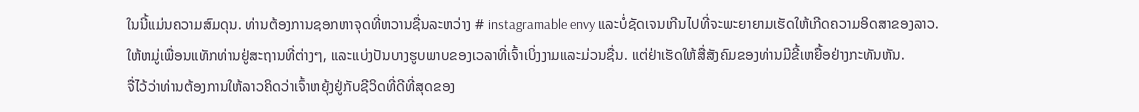ໃນນີ້ແມ່ນຄວາມສົມດຸນ. ທ່ານຕ້ອງການຊອກຫາຈຸດທີ່ຫວານຊື່ນລະຫວ່າງ # instagramable envy ແລະບໍ່ຊັດເຈນເກີນໄປທີ່ຈະພະຍາຍາມເຮັດໃຫ້ເກີດຄວາມອິດສາຂອງລາວ.
ໃຫ້ຫມູ່ເພື່ອນແທັກທ່ານຢູ່ສະຖານທີ່ຕ່າງໆ, ແລະແບ່ງປັນບາງຮູບພາບຂອງເວລາທີ່ເຈົ້າເບິ່ງງາມແລະມ່ວນຊື່ນ. ແຕ່ຢ່າເຮັດໃຫ້ສື່ສັງຄົມຂອງທ່ານມີຂີ້ເຫຍື້ອຢ່າງກະທັນຫັນ.
ຈື່ໄວ້ວ່າທ່ານຕ້ອງການໃຫ້ລາວຄິດວ່າເຈົ້າຫຍຸ້ງຢູ່ກັບຊີວິດທີ່ດີທີ່ສຸດຂອງ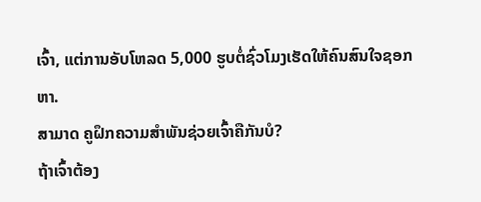ເຈົ້າ, ແຕ່ການອັບໂຫລດ 5,000 ຮູບຕໍ່ຊົ່ວໂມງເຮັດໃຫ້ຄົນສົນໃຈຊອກຫາ.
ສາມາດ ຄູຝຶກຄວາມສຳພັນຊ່ວຍເຈົ້າຄືກັນບໍ?
ຖ້າເຈົ້າຕ້ອງ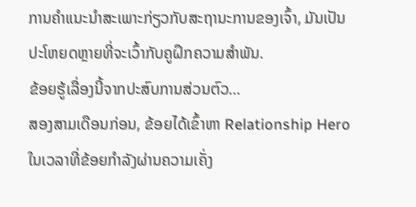ການຄຳແນະນຳສະເພາະກ່ຽວກັບສະຖານະການຂອງເຈົ້າ, ມັນເປັນປະໂຫຍດຫຼາຍທີ່ຈະເວົ້າກັບຄູຝຶກຄວາມສຳພັນ.
ຂ້ອຍຮູ້ເລື່ອງນີ້ຈາກປະສົບການສ່ວນຕົວ…
ສອງສາມເດືອນກ່ອນ, ຂ້ອຍໄດ້ເຂົ້າຫາ Relationship Hero ໃນເວລາທີ່ຂ້ອຍກໍາລັງຜ່ານຄວາມເຄັ່ງ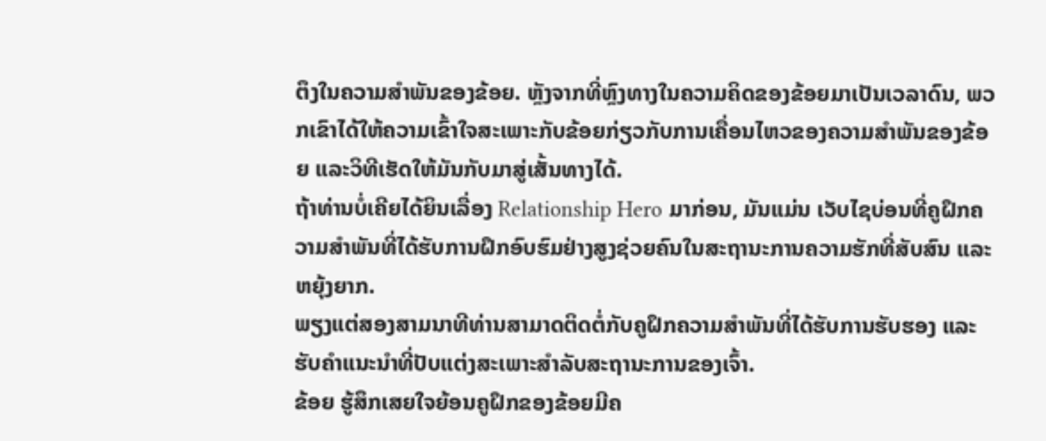ຕຶງໃນຄວາມສໍາພັນຂອງຂ້ອຍ. ຫຼັງຈາກທີ່ຫຼົງທາງໃນຄວາມຄິດຂອງຂ້ອຍມາເປັນເວລາດົນ, ພວກເຂົາໄດ້ໃຫ້ຄວາມເຂົ້າໃຈສະເພາະກັບຂ້ອຍກ່ຽວກັບການເຄື່ອນໄຫວຂອງຄວາມສຳພັນຂອງຂ້ອຍ ແລະວິທີເຮັດໃຫ້ມັນກັບມາສູ່ເສັ້ນທາງໄດ້.
ຖ້າທ່ານບໍ່ເຄີຍໄດ້ຍິນເລື່ອງ Relationship Hero ມາກ່ອນ, ມັນແມ່ນ ເວັບໄຊບ່ອນທີ່ຄູຝຶກຄວາມສຳພັນທີ່ໄດ້ຮັບການຝຶກອົບຮົມຢ່າງສູງຊ່ວຍຄົນໃນສະຖານະການຄວາມຮັກທີ່ສັບສົນ ແລະ ຫຍຸ້ງຍາກ.
ພຽງແຕ່ສອງສາມນາທີທ່ານສາມາດຕິດຕໍ່ກັບຄູຝຶກຄວາມສຳພັນທີ່ໄດ້ຮັບການຮັບຮອງ ແລະ ຮັບຄຳແນະນຳທີ່ປັບແຕ່ງສະເພາະສຳລັບສະຖານະການຂອງເຈົ້າ.
ຂ້ອຍ ຮູ້ສຶກເສຍໃຈຍ້ອນຄູຝຶກຂອງຂ້ອຍມີຄ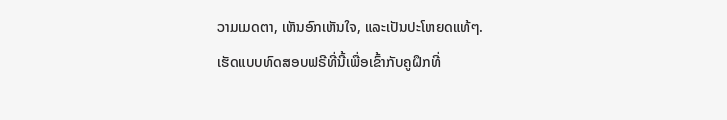ວາມເມດຕາ, ເຫັນອົກເຫັນໃຈ, ແລະເປັນປະໂຫຍດແທ້ໆ.
ເຮັດແບບທົດສອບຟຣີທີ່ນີ້ເພື່ອເຂົ້າກັບຄູຝຶກທີ່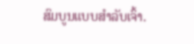ສົມບູນແບບສຳລັບເຈົ້າ.